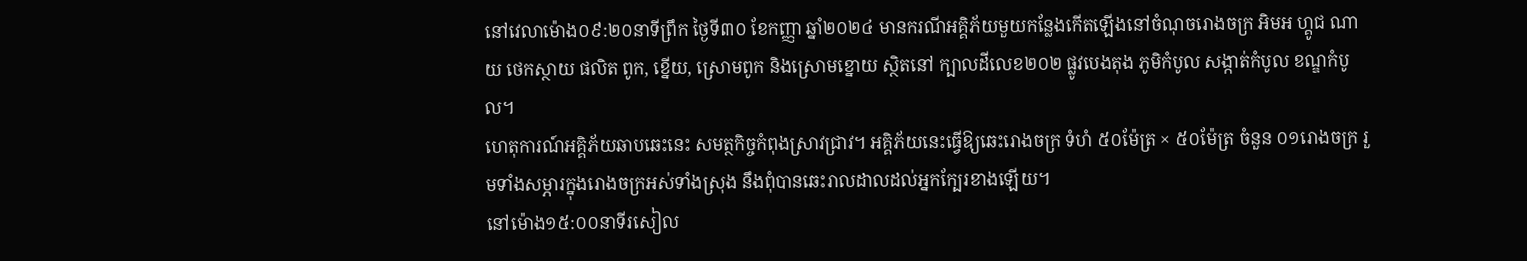នៅវេលាម៉ោង០៩:២០នាទីព្រឹក ថ្ងៃទី៣០ ខែកញ្ញា ឆ្នាំ២០២៤ មានករណីអគ្គិភ័យមួយកន្លែងកើតឡើងនៅចំណុចរោងចក្រ អិមអ ហ្គូជ ណាយ ថេកស្ថាយ ផលិត ពូក, ខ្នើយ, ស្រោមពូក និងស្រោមខ្នោយ ស្ថិតនៅ ក្បាលដីលេខ២០២ ផ្លូវបេងតុង ភូមិកំបូល សង្កាត់កំបូល ខណ្ឌកំបូល។
ហេតុការណ៍អគ្គិភ័យឆាបឆេះនេះ សមត្ថកិច្ចកំពុងស្រាវជ្រាវ។ អគ្គិភ័យនេះធ្វើឱ្យឆេះរោងចក្រ ទំហំ ៥០ម៉ែត្រ × ៥០ម៉ែត្រ ចំនួន ០១រោងចក្រ រួមទាំងសម្ភារក្នុងរោងចក្រអស់ទាំងស្រុង នឹងពុំបានឆេះរាលដាលដល់អ្នកក្បែរខាងឡើយ។
នៅម៉ោង១៥:០០នាទីរសៀល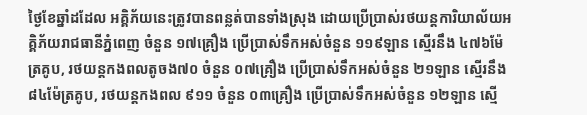ថ្ងៃខែឆ្នាំដដែល អគ្គិភ័យនេះត្រូវបានពន្លត់បានទាំងស្រុង ដោយប្រើប្រាស់រថយន្តការិយាល័យអគ្គិភ័យរាជធានីភ្នំពេញ ចំនួន ១៧គ្រឿង ប្រេីប្រាស់ទឹកអស់ចំនួន ១១៩ឡាន ស្មើរនឹង ៤៧៦ម៉ែត្រគូប, រថយន្តកងពលតូចង៧០ ចំនួន ០៧គ្រឿង ប្រើប្រាស់ទឹកអស់ចំនួន ២១ឡាន ស្មើរនឹង ៨៤ម៉ែត្រគូប, រថយន្តកងពល ៩១១ ចំនួន ០៣គ្រឿង ប្រើប្រាស់ទឹកអស់ចំនួន ១២ឡាន សើ្ម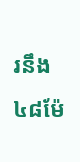រនឹង ៤៨ម៉ែ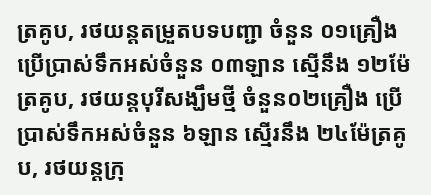ត្រគូប, រថយន្តតម្រួតបទបញ្ជា ចំនួន ០១គ្រឿង ប្រើប្រាស់ទឹកអស់ចំនួន ០៣ឡាន សើ្មនឹង ១២ម៉ែត្រគូប, រថយន្តបុរីសង្ឃឹមថ្មី ចំនួន០២គ្រឿង ប្រើប្រាស់ទឹកអស់ចំនួន ៦ឡាន សើ្មរនឹង ២៤ម៉ែត្រគូប, រថយន្តក្រុ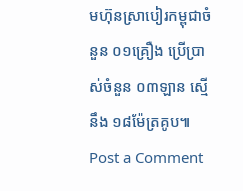មហ៊ុនស្រាបៀរកម្ពុជាចំនួន ០១គ្រឿង ប្រើប្រាស់ចំនួន ០៣ឡាន ស្មើនឹង ១៨ម៉ែត្រគូប៕
Post a Comment